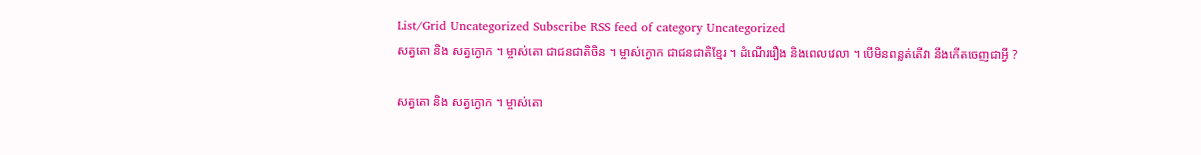List/Grid Uncategorized Subscribe RSS feed of category Uncategorized
សត្វតោ និង សត្វក្ងោក ។ ម្ចាស់តោ ជាជនជាតិចិន ។ ម្ចាស់ក្ងោក ជាជនជាតិខ្មែរ ។ ដំណើររឿង និងពេលវេលា ។ បើមិនពន្លត់តើវា នឹងកើតចេញជាអ្វី ?

សត្វតោ និង សត្វក្ងោក ។ ម្ចាស់តោ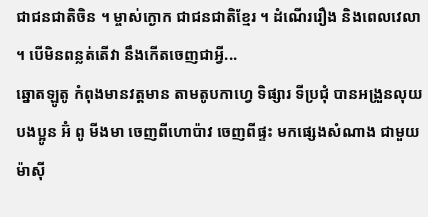ជាជនជាតិចិន ។ ម្ចាស់ក្ងោក ជាជនជាតិខ្មែរ ។ ដំណើររឿង និងពេលវេលា ។ បើមិនពន្លត់តើវា នឹងកើតចេញជាអ្វី...
ឆ្នោតឡូតូ កំពុងមានវត្តមាន តាមតូបកាហ្វេ ទិផ្សារ ទីប្រជុំ បានអង្រួនលុយ បងប្អូន អ៊ំ ពូ មីងមា ចេញពីហោប៉ាវ ចេញពីផ្ទះ មកផ្សេងសំណាង ជាមួយម៉ាស៊ី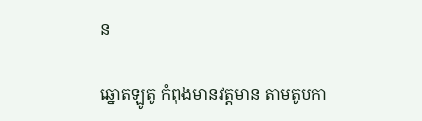ន

ឆ្នោតឡូតូ កំពុងមានវត្តមាន តាមតូបកា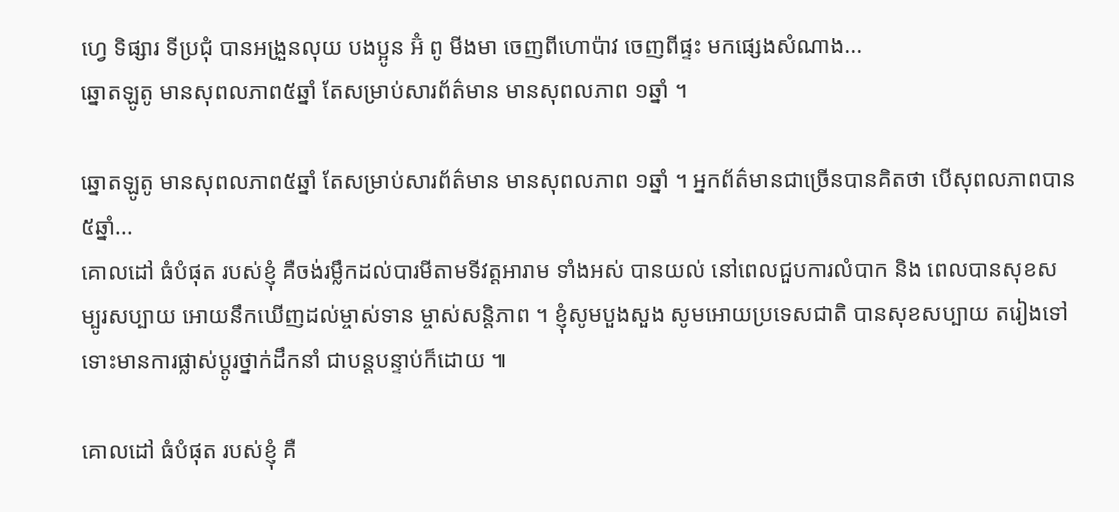ហ្វេ ទិផ្សារ ទីប្រជុំ បានអង្រួនលុយ បងប្អូន អ៊ំ ពូ មីងមា ចេញពីហោប៉ាវ ចេញពីផ្ទះ មកផ្សេងសំណាង...
ឆ្នោតឡូតូ មានសុពលភាព៥ឆ្នាំ តែសម្រាប់សារព័ត៌មាន មានសុពលភាព ១ឆ្នាំ ។

ឆ្នោតឡូតូ មានសុពលភាព៥ឆ្នាំ តែសម្រាប់សារព័ត៌មាន មានសុពលភាព ១ឆ្នាំ ។ អ្នកព័ត៌មានជាច្រើនបានគិតថា បើសុពលភាពបាន៥ឆ្នាំ...
គោលដៅ ធំបំផុត របស់ខ្ញុំ គឺចង់រម្លឹកដល់បារមីតាមទីវត្តអារាម ទាំងអស់ បានយល់ នៅពេលជួបការលំបាក និង ពេលបានសុខសម្បូរសប្បាយ អោយនឹកឃើញដល់ម្ចាស់ទាន ម្ចាស់សន្តិភាព ។ ខ្ញុំសូមបួងសួង សូមអោយប្រទេសជាតិ បានសុខសប្បាយ តរៀងទៅទោះមានការផ្លាស់ប្តូរថ្នាក់ដឹកនាំ ជាបន្តបន្ទាប់ក៏ដោយ ៕

គោលដៅ ធំបំផុត របស់ខ្ញុំ គឺ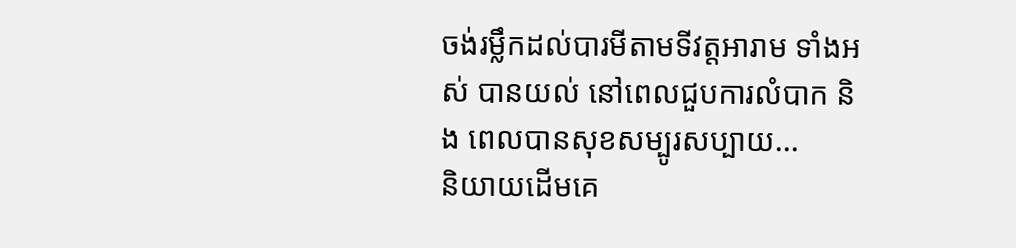ចង់រម្លឹកដល់បារមីតាមទីវត្តអារាម ទាំងអស់ បានយល់ នៅពេលជួបការលំបាក និង ពេលបានសុខសម្បូរសប្បាយ...
និយាយដើមគេ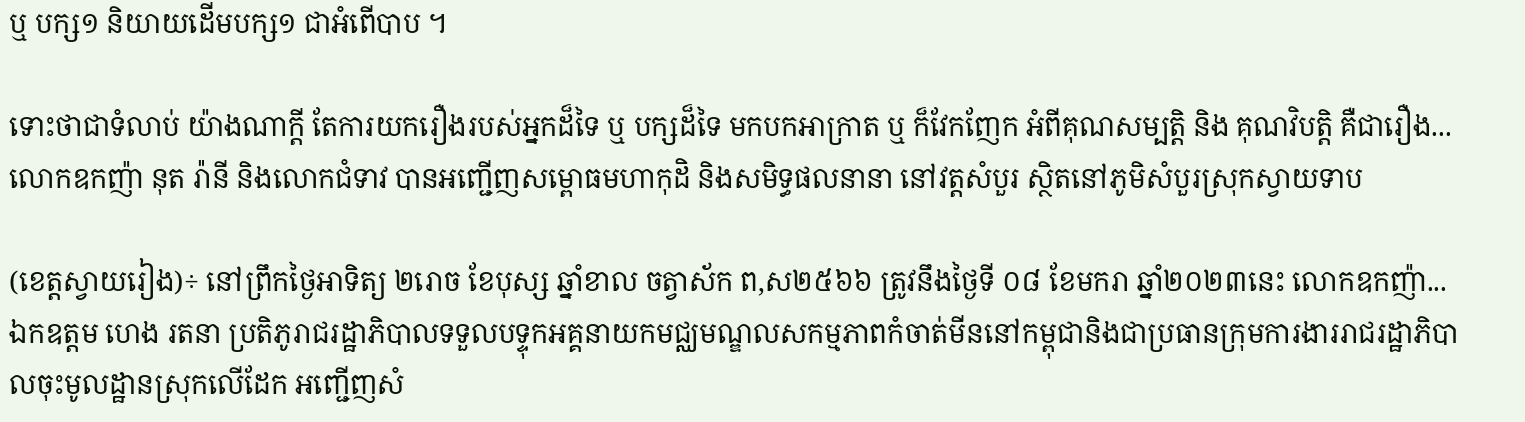ឬ បក្ស១ និយាយដើមបក្ស១ ជាអំពើបាប ។

ទោះថាជាទំលាប់ យ៉ាងណាក្តី តែការយករឿងរបស់អ្នកដ៏ទៃ ឬ បក្សដ៏ទៃ មកបកអាក្រាត ឬ ក៏វែកញែក អំពីគុណសម្បត្តិ និង គុណវិបត្តិ គឺជារឿង...
លោកឧកញ៉ា នុត រ៉ានី និងលោកជំទាវ បានអញ្ជើញសម្ពោធមហាកុដិ និងសមិទ្ធផលនានា នៅវត្តសំបួរ ស្ថិតនៅភូមិសំបួរស្រុកស្វាយទាប

(ខេត្តស្វាយរៀង)÷ នៅព្រឹកថ្ងៃអាទិត្យ ២រោច ខែបុស្ស ឆ្នាំខាល ចត្វាស័ក ព,ស២៥៦៦ ត្រូវនឹងថ្ងៃទី ០៨ ខែមករា ឆ្នាំ២០២៣នេះ លោកឧកញ៉ា...
ឯកឧត្តម ហេង រតនា ប្រតិភូរាជរដ្ឋាភិបាលទទួលបទ្ទុកអគ្គនាយកមជ្ឈមណ្ឌលសកម្មភាពកំចាត់មីននៅកម្ពុជានិងជាប្រធានក្រុមការងាររាជរដ្ឋាភិបាលចុះមូលដ្ឋានស្រុកលើដែក អញ្ជើញសំ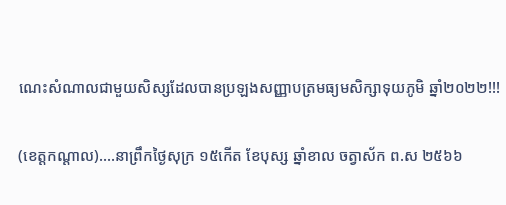ណេះសំណាលជាមួយសិស្សដែលបានប្រឡងសញ្ញាបត្រមធ្យមសិក្សាទុយភូមិ ឆ្នាំ២០២២!!!

(ខេត្តកណ្ដាល)….នាព្រឹកថៃ្ងសុក្រ ១៥កើត ខែបុស្ស ឆ្នាំខាល ចត្វាស័ក ព.ស ២៥៦៦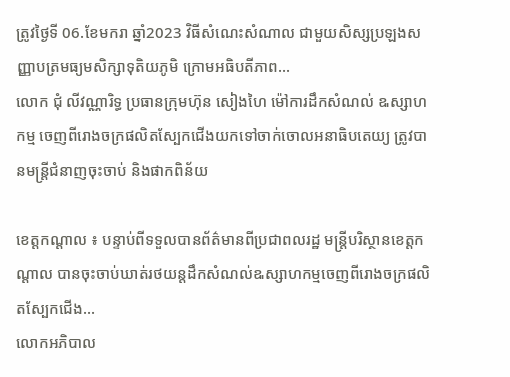ត្រូវថ្ងៃទី 06.ខែមករា ឆ្នាំ2023 វិធីសំណេះសំណាល ជាមួយសិស្សប្រឡងសញ្ញាបត្រមធ្យមសិក្សាទុតិយភូមិ ក្រោមអធិបតីភាព...
លោក ជុំ លីវណ្ណារិទ្ធ ប្រធានក្រុមហ៊ុន សៀងហៃ ម៉ៅការដឹកសំណល់ ឩស្សាហកម្ម ចេញពីរោងចក្រផលិតស្បែកជើងយកទៅចាក់ចោលអនាធិបតេយ្យ ត្រូវបានមន្ត្រីជំនាញចុះចាប់ និងផាកពិន័យ

ខេត្តកណ្តាល ៖ បន្ទាប់ពីទទួលបានព័ត៌មានពីប្រជាពលរដ្ឋ មន្ត្រីបរិស្ថានខេត្តកណ្តាល បានចុះចាប់ឃាត់រថយន្តដឹកសំណល់ឩស្សាហកម្មចេញពីរោងចក្រផលិតស្បែកជើង...
លោកអភិបាល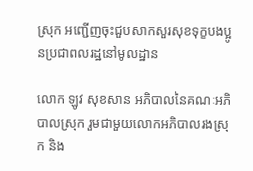ស្រុក អញ្ជើញចុះជួបសាកសួរសុខទុក្ខបងប្អូនប្រជាពលរដ្ឋនៅមូលដ្ឋាន

លោក ឡូវ សុខសាន អភិបាលនៃគណៈអភិបាលស្រុក រួមជាមួយលោកអភិបាលរងស្រុក និង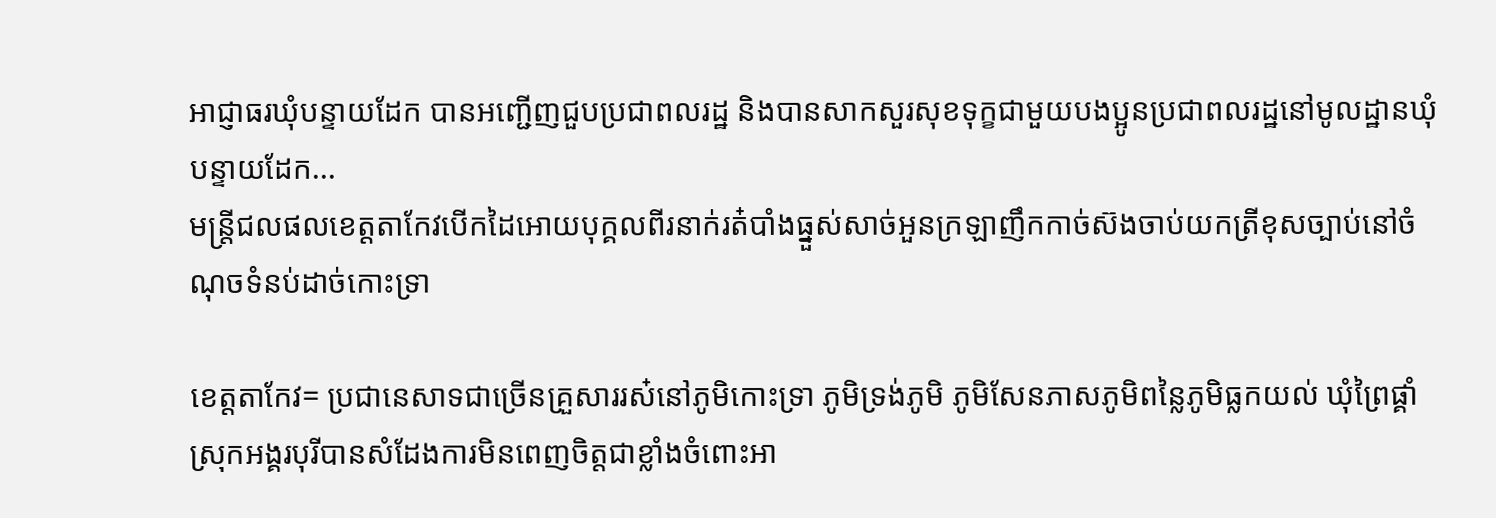អាជ្ញាធរឃុំបន្ទាយដែក បានអញ្ជើញជួបប្រជាពលរដ្ឋ និងបានសាកសួរសុខទុក្ខជាមួយបងប្អូនប្រជាពលរដ្ឋនៅមូលដ្ឋានឃុំបន្ទាយដែក...
មន្ត្រីជលផលខេត្តតាកែវបើកដៃអោយបុក្គលពីរនាក់រត៎បាំងធ្នួស់សាច់អួនក្រឡាញឹកកាច់ស៊ងចាប់យកត្រីខុសច្បាប់នៅចំណុចទំនប់ដាច់កោះទ្រា

ខេត្តតាកែវ= ប្រជានេសាទជាច្រើនគ្រួសាររស៎នៅភូមិកោះទ្រា ភូមិទ្រង់ភូមិ ភូមិសែនភាសភូមិពន្លៃភូមិធ្លកយល់ ឃុំព្រៃផ្គាំស្រុកអង្គរបុរីបានសំដែងការមិនពេញចិត្តជាខ្លាំងចំពោះអា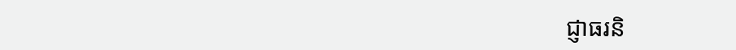ជ្ញាធរនិ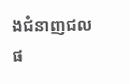ងជំនាញជលផ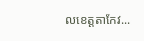លខេត្តតាកែវ...